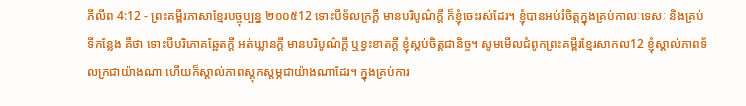ភីលីព 4:12 - ព្រះគម្ពីរភាសាខ្មែរបច្ចុប្បន្ន ២០០៥12 ទោះបីទ័លក្រក្ដី មានបរិបូណ៌ក្ដី ក៏ខ្ញុំចេះរស់ដែរ។ ខ្ញុំបានអប់រំចិត្តក្នុងគ្រប់កាលៈទេសៈ និងគ្រប់ទីកន្លែង គឺថា ទោះបីបរិភោគឆ្អែតក្ដី អត់ឃ្លានក្ដី មានបរិបូណ៌ក្ដី ឬខ្វះខាតក្ដី ខ្ញុំស្កប់ចិត្តជានិច្ច។ សូមមើលជំពូកព្រះគម្ពីរខ្មែរសាកល12 ខ្ញុំស្គាល់ភាពទ័លក្រជាយ៉ាងណា ហើយក៏ស្គាល់ភាពស្ដុកស្ដម្ភជាយ៉ាងណាដែរ។ ក្នុងគ្រប់ការ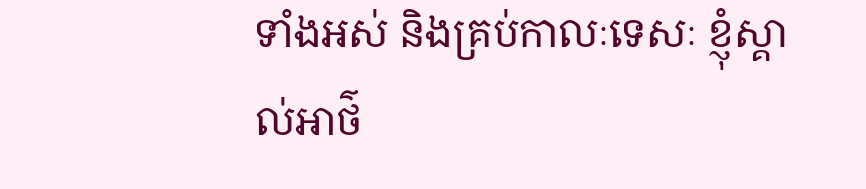ទាំងអស់ និងគ្រប់កាលៈទេសៈ ខ្ញុំស្គាល់អាថ៌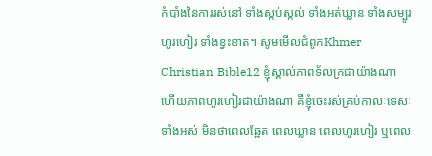កំបាំងនៃការរស់នៅ ទាំងស្កប់ស្កល់ ទាំងអត់ឃ្លាន ទាំងសម្បូរហូរហៀរ ទាំងខ្វះខាត។ សូមមើលជំពូកKhmer Christian Bible12 ខ្ញុំស្គាល់ភាពទ័លក្រជាយ៉ាងណា ហើយភាពហូរហៀរជាយ៉ាងណា គឺខ្ញុំចេះរស់គ្រប់កាលៈទេសៈទាំងអស់ មិនថាពេលឆ្អែត ពេលឃ្លាន ពេលហូរហៀរ ឬពេល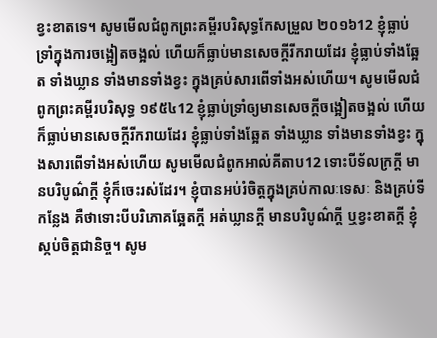ខ្វះខាតទេ។ សូមមើលជំពូកព្រះគម្ពីរបរិសុទ្ធកែសម្រួល ២០១៦12 ខ្ញុំធ្លាប់ទ្រាំក្នុងការចង្អៀតចង្អល់ ហើយក៏ធ្លាប់មានសេចក្ដីរីករាយដែរ ខ្ញុំធ្លាប់ទាំងឆ្អែត ទាំងឃ្លាន ទាំងមានទាំងខ្វះ ក្នុងគ្រប់សារពើទាំងអស់ហើយ។ សូមមើលជំពូកព្រះគម្ពីរបរិសុទ្ធ ១៩៥៤12 ខ្ញុំធ្លាប់ទ្រាំឲ្យមានសេចក្ដីចង្អៀតចង្អល់ ហើយក៏ធ្លាប់មានសេចក្ដីរីករាយដែរ ខ្ញុំធ្លាប់ទាំងឆ្អែត ទាំងឃ្លាន ទាំងមានទាំងខ្វះ ក្នុងសារពើទាំងអស់ហើយ សូមមើលជំពូកអាល់គីតាប12 ទោះបីទ័លក្រក្ដី មានបរិបូណ៌ក្ដី ខ្ញុំក៏ចេះរស់ដែរ។ ខ្ញុំបានអប់រំចិត្ដក្នុងគ្រប់កាលៈទេសៈ និងគ្រប់ទីកន្លែង គឺថាទោះបីបរិភោគឆ្អែតក្ដី អត់ឃ្លានក្ដី មានបរិបូណ៌ក្ដី ឬខ្វះខាតក្ដី ខ្ញុំស្កប់ចិត្ដជានិច្ច។ សូម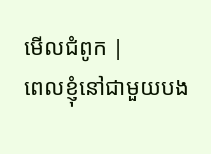មើលជំពូក |
ពេលខ្ញុំនៅជាមួយបង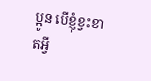ប្អូន បើខ្ញុំខ្វះខាតអ្វី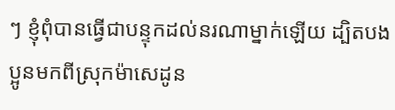ៗ ខ្ញុំពុំបានធ្វើជាបន្ទុកដល់នរណាម្នាក់ឡើយ ដ្បិតបងប្អូនមកពីស្រុកម៉ាសេដូន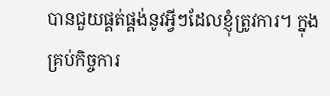បានជួយផ្គត់ផ្គង់នូវអ្វីៗដែលខ្ញុំត្រូវការ។ ក្នុងគ្រប់កិច្ចការ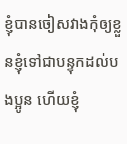ខ្ញុំបានចៀសវាងកុំឲ្យខ្លួនខ្ញុំទៅជាបន្ទុកដល់បងប្អូន ហើយខ្ញុំ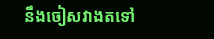នឹងចៀសវាងតទៅ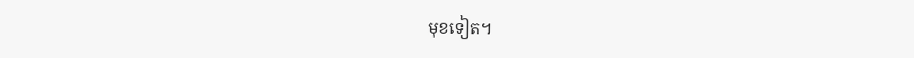មុខទៀត។